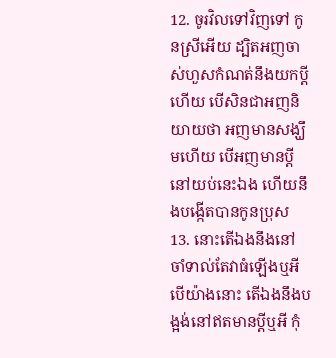12. ចូរវិលទៅវិញទៅ កូនស្រីអើយ ដ្បិតអញចាស់ហួសកំណត់នឹងយកប្ដីហើយ បើសិនជាអញនិយាយថា អញមានសង្ឃឹមហើយ បើអញមានប្ដីនៅយប់នេះឯង ហើយនឹងបង្កើតបានកូនប្រុស
13. នោះតើឯងនឹងនៅចាំទាល់តែវាធំឡើងឬអី បើយ៉ាងនោះ តើឯងនឹងបង្អង់នៅឥតមានប្ដីឬអី កុំ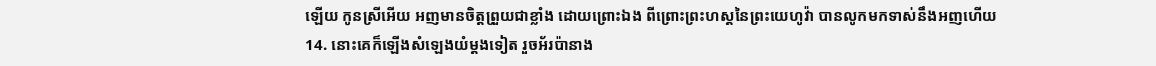ឡើយ កូនស្រីអើយ អញមានចិត្តព្រួយជាខ្លាំង ដោយព្រោះឯង ពីព្រោះព្រះហស្តនៃព្រះយេហូវ៉ា បានលូកមកទាស់នឹងអញហើយ
14. នោះគេក៏ឡើងសំឡេងយំម្តងទៀត រួចអ័រប៉ានាង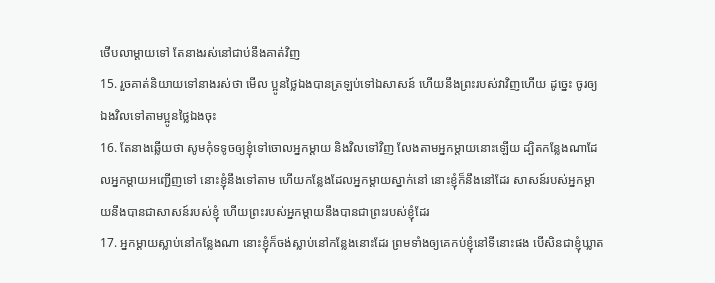ថើបលាម្តាយទៅ តែនាងរស់នៅជាប់នឹងគាត់វិញ
15. រួចគាត់និយាយទៅនាងរស់ថា មើល ប្អូនថ្លៃឯងបានត្រឡប់ទៅឯសាសន៍ ហើយនឹងព្រះរបស់វាវិញហើយ ដូច្នេះ ចូរឲ្យឯងវិលទៅតាមប្អូនថ្លៃឯងចុះ
16. តែនាងឆ្លើយថា សូមកុំទទូចឲ្យខ្ញុំទៅចោលអ្នកម្តាយ និងវិលទៅវិញ លែងតាមអ្នកម្តាយនោះឡើយ ដ្បិតកន្លែងណាដែលអ្នកម្តាយអញ្ជើញទៅ នោះខ្ញុំនឹងទៅតាម ហើយកន្លែងដែលអ្នកម្តាយស្នាក់នៅ នោះខ្ញុំក៏នឹងនៅដែរ សាសន៍របស់អ្នកម្តាយនឹងបានជាសាសន៍របស់ខ្ញុំ ហើយព្រះរបស់អ្នកម្តាយនឹងបានជាព្រះរបស់ខ្ញុំដែរ
17. អ្នកម្តាយស្លាប់នៅកន្លែងណា នោះខ្ញុំក៏ចង់ស្លាប់នៅកន្លែងនោះដែរ ព្រមទាំងឲ្យគេកប់ខ្ញុំនៅទីនោះផង បើសិនជាខ្ញុំឃ្លាត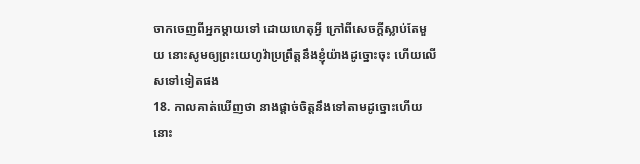ចាកចេញពីអ្នកម្តាយទៅ ដោយហេតុអ្វី ក្រៅពីសេចក្ដីស្លាប់តែមួយ នោះសូមឲ្យព្រះយេហូវ៉ាប្រព្រឹត្តនឹងខ្ញុំយ៉ាងដូច្នោះចុះ ហើយលើសទៅទៀតផង
18. កាលគាត់ឃើញថា នាងផ្តាច់ចិត្តនឹងទៅតាមដូច្នោះហើយ នោះ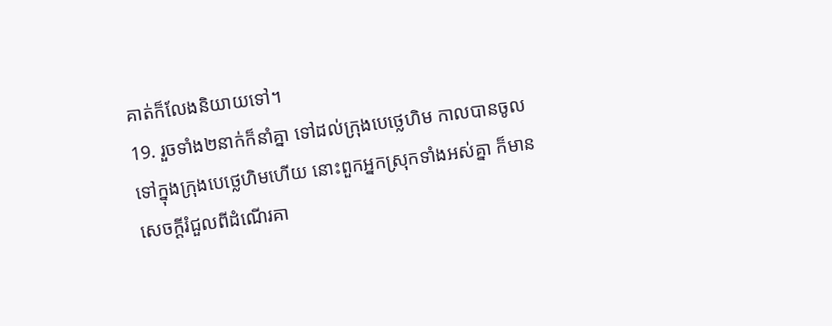គាត់ក៏លែងនិយាយទៅ។
19. រួចទាំង២នាក់ក៏នាំគ្នា ទៅដល់ក្រុងបេថ្លេហិម កាលបានចូលទៅក្នុងក្រុងបេថ្លេហិមហើយ នោះពួកអ្នកស្រុកទាំងអស់គ្នា ក៏មានសេចក្ដីរំជួលពីដំណើរគា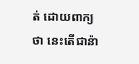ត់ ដោយពាក្យថា នេះតើជាន៉ា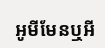អូមីមែនឬអី